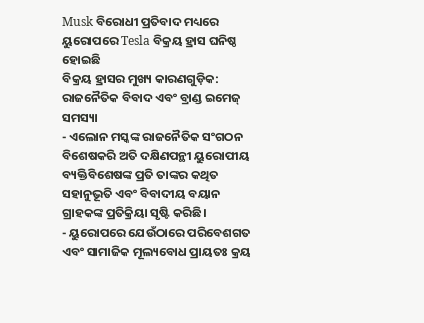Musk ବିରୋଧୀ ପ୍ରତିବାଦ ମଧ୍ୟରେ ୟୁରୋପରେ Tesla ବିକ୍ରୟ ହ୍ରାସ ଘନିଷ୍ଠ ହୋଇଛି
ବିକ୍ରୟ ହ୍ରାସର ମୁଖ୍ୟ କାରଣଗୁଡ଼ିକ:
ରାଜନୈତିକ ବିବାଦ ଏବଂ ବ୍ରାଣ୍ଡ ଇମେଜ୍ ସମସ୍ୟା
- ଏଲୋନ ମସ୍କଙ୍କ ରାଜନୈତିକ ସଂଗଠନ ବିଶେଷକରି ଅତି ଦକ୍ଷିଣପନ୍ଥୀ ୟୁରୋପୀୟ ବ୍ୟକ୍ତିବିଶେଷଙ୍କ ପ୍ରତି ତାଙ୍କର କଥିତ ସହାନୁଭୂତି ଏବଂ ବିବାଦୀୟ ବୟାନ ଗ୍ରାହକଙ୍କ ପ୍ରତିକ୍ରିୟା ସୃଷ୍ଟି କରିଛି।
- ୟୁରୋପରେ ଯେଉଁଠାରେ ପରିବେଶଗତ ଏବଂ ସାମାଜିକ ମୂଲ୍ୟବୋଧ ପ୍ରାୟତଃ କ୍ରୟ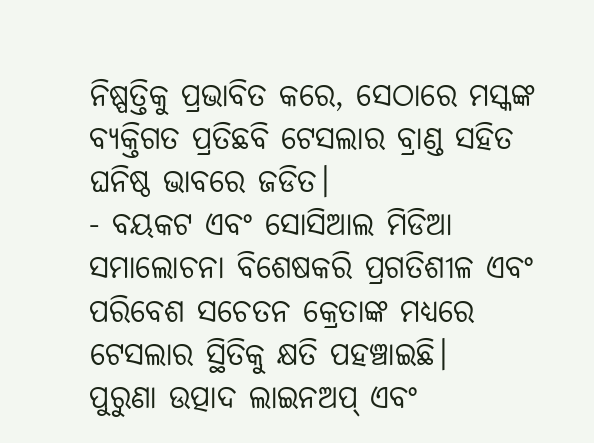ନିଷ୍ପତ୍ତିକୁ ପ୍ରଭାବିତ କରେ, ସେଠାରେ ମସ୍କଙ୍କ ବ୍ୟକ୍ତିଗତ ପ୍ରତିଛବି ଟେସଲାର ବ୍ରାଣ୍ଡ ସହିତ ଘନିଷ୍ଠ ଭାବରେ ଜଡିତ।
- ବୟକଟ ଏବଂ ସୋସିଆଲ ମିଡିଆ ସମାଲୋଚନା ବିଶେଷକରି ପ୍ରଗତିଶୀଳ ଏବଂ ପରିବେଶ ସଚେତନ କ୍ରେତାଙ୍କ ମଧ୍ୟରେ ଟେସଲାର ସ୍ଥିତିକୁ କ୍ଷତି ପହଞ୍ଚାଇଛି।
ପୁରୁଣା ଉତ୍ପାଦ ଲାଇନଅପ୍ ଏବଂ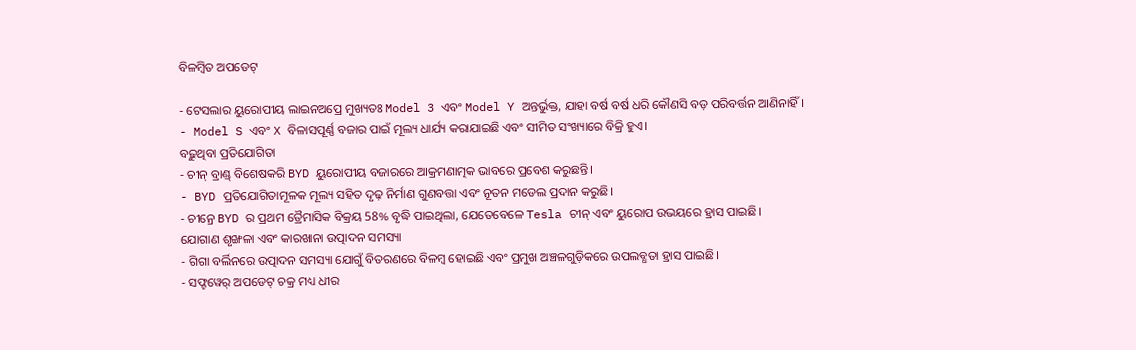ବିଳମ୍ବିତ ଅପଡେଟ୍

- ଟେସଲାର ୟୁରୋପୀୟ ଲାଇନଅପ୍ରେ ମୁଖ୍ୟତଃ Model 3 ଏବଂ Model Y ଅନ୍ତର୍ଭୁକ୍ତ, ଯାହା ବର୍ଷ ବର୍ଷ ଧରି କୌଣସି ବଡ଼ ପରିବର୍ତ୍ତନ ଆଣିନାହିଁ।
- Model S ଏବଂ X ବିଳାସପୂର୍ଣ୍ଣ ବଜାର ପାଇଁ ମୂଲ୍ୟ ଧାର୍ଯ୍ୟ କରାଯାଇଛି ଏବଂ ସୀମିତ ସଂଖ୍ୟାରେ ବିକ୍ରି ହୁଏ।
ବଢ଼ୁଥିବା ପ୍ରତିଯୋଗିତା
- ଚୀନ୍ ବ୍ରାଣ୍ଡ୍ ବିଶେଷକରି BYD ୟୁରୋପୀୟ ବଜାରରେ ଆକ୍ରମଣାତ୍ମକ ଭାବରେ ପ୍ରବେଶ କରୁଛନ୍ତି।
- BYD ପ୍ରତିଯୋଗିତାମୂଳକ ମୂଲ୍ୟ ସହିତ ଦୃଢ଼ ନିର୍ମାଣ ଗୁଣବତ୍ତା ଏବଂ ନୂତନ ମଡେଲ ପ୍ରଦାନ କରୁଛି।
- ଚୀନ୍ରେ BYD ର ପ୍ରଥମ ତ୍ରୈମାସିକ ବିକ୍ରୟ 58% ବୃଦ୍ଧି ପାଇଥିଲା, ଯେତେବେଳେ Tesla ଚୀନ୍ ଏବଂ ୟୁରୋପ ଉଭୟରେ ହ୍ରାସ ପାଇଛି।
ଯୋଗାଣ ଶୃଙ୍ଖଳା ଏବଂ କାରଖାନା ଉତ୍ପାଦନ ସମସ୍ୟା
- ଗିଗା ବର୍ଲିନରେ ଉତ୍ପାଦନ ସମସ୍ୟା ଯୋଗୁଁ ବିତରଣରେ ବିଳମ୍ବ ହୋଇଛି ଏବଂ ପ୍ରମୁଖ ଅଞ୍ଚଳଗୁଡ଼ିକରେ ଉପଲବ୍ଧତା ହ୍ରାସ ପାଇଛି।
- ସଫ୍ଟୱେର୍ ଅପଡେଟ୍ ଚକ୍ର ମଧ୍ୟ ଧୀର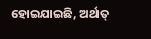ହୋଇଯାଇଛି, ଅର୍ଥାତ୍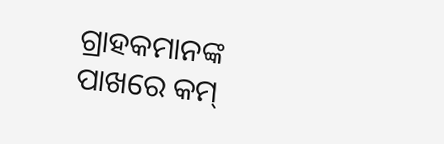ଗ୍ରାହକମାନଙ୍କ ପାଖରେ କମ୍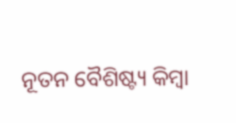ନୂତନ ବୈଶିଷ୍ଟ୍ୟ କିମ୍ବା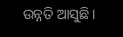ଉନ୍ନତି ଆସୁଛି।